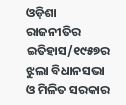ଓଡ଼ିଶା ରାଜନୀତିର ଇତିହାସ/୧୯୫୭ର ଝୁଲା ବିଧାନସଭା ଓ ମିଳିତ ସରକାର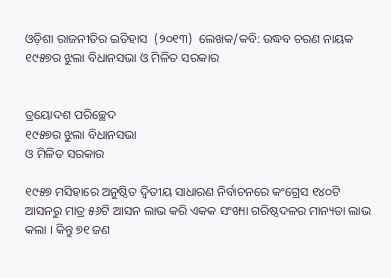ଓଡ଼ିଶା ରାଜନୀତିର ଇତିହାସ  (୨୦୧୩)  ଲେଖକ/କବି: ଉଦ୍ଧବ ଚରଣ ନାୟକ
୧୯୫୭ର ଝୁଲା ବିଧାନସଭା ଓ ମିଳିତ ସରକାର


ତ୍ରୟୋଦଶ ପରିଚ୍ଛେଦ
୧୯୫୭ର ଝୁଲା ବିଧାନସଭା
ଓ ମିଳିତ ସରକାର

୧୯୫୭ ମସିହାରେ ଅନୁଷ୍ଠିତ ଦ୍ୱିତୀୟ ସାଧାରଣ ନିର୍ବାଚନରେ କଂଗ୍ରେସ ୧୪୦ଟି ଆସନରୁ ମାତ୍ର ୫୬ଟି ଆସନ ଲାଭ କରି ଏକକ ସଂଖ୍ୟା ଗରିଷ୍ଠଦଳର ମାନ୍ୟତା ଲାଭ କଲା । କିନ୍ତୁ ୭୧ ଜଣ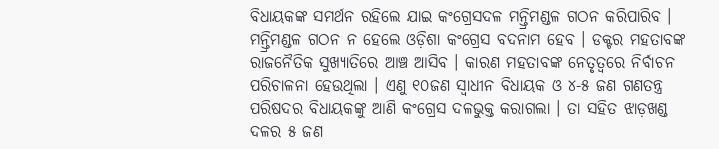ବିଧାୟକଙ୍କ ସମର୍ଥନ ରହିଲେ ଯାଇ କଂଗ୍ରେସଦଳ ମନ୍ତ୍ରିମଣ୍ଡଳ ଗଠନ କରିପାରିବ । ମନ୍ତ୍ରିମଣ୍ଡଳ ଗଠନ ନ ହେଲେ ଓଡ଼ିଶା କଂଗ୍ରେସ ବଦନାମ ହେବ । ଡକ୍ଟର ମହତାବଙ୍କ ରାଜନୈତିକ ସୁଖ୍ୟାତିରେ ଆଞ୍ଚ ଆସିବ । କାରଣ ମହତାବଙ୍କ ନେତୃତ୍ୱରେ ନିର୍ବାଚନ ପରିଚାଳନା ହେଉଥିଲା । ଏଣୁ ୧୦ଜଣ ସ୍ୱାଧୀନ ବିଧାୟକ ଓ ୪-୫ ଜଣ ଗଣତନ୍ତ୍ର ପରିଷଦର ବିଧାୟକଙ୍କୁ ଆଣି କଂଗ୍ରେସ ଦଳଭୁକ୍ତ କରାଗଲା । ତା ସହିତ ଝାଡ଼ଖଣ୍ଡ ଦଳର ୫ ଜଣ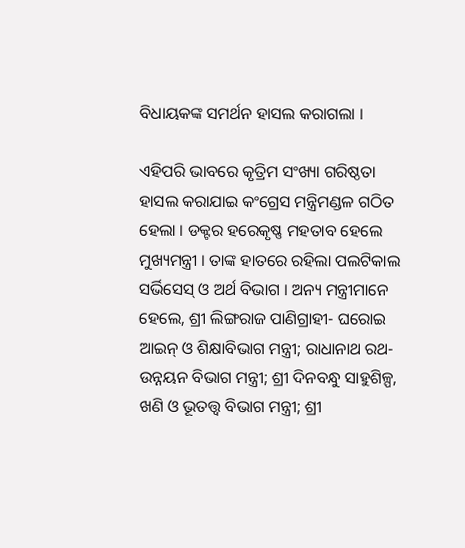ବିଧାୟକଙ୍କ ସମର୍ଥନ ହାସଲ କରାଗଲା ।

ଏହିପରି ଭାବରେ କୃତ୍ରିମ ସଂଖ୍ୟା ଗରିଷ୍ଠତା ହାସଲ କରାଯାଇ କଂଗ୍ରେସ ମନ୍ତ୍ରିମଣ୍ଡଳ ଗଠିତ ହେଲା । ଡକ୍ଟର ହରେକୃଷ୍ଣ ମହତାବ ହେଲେ ମୁଖ୍ୟମନ୍ତ୍ରୀ । ତାଙ୍କ ହାତରେ ରହିଲା ପଲଟିକାଲ ସର୍ଭିସେସ୍‍ ଓ ଅର୍ଥ ବିଭାଗ । ଅନ୍ୟ ମନ୍ତ୍ରୀମାନେ ହେଲେ, ଶ୍ରୀ ଲିଙ୍ଗରାଜ ପାଣିଗ୍ରାହୀ- ଘରୋଇ ଆଇନ୍‍ ଓ ଶିକ୍ଷାବିଭାଗ ମନ୍ତ୍ରୀ; ରାଧାନାଥ ରଥ- ଉନ୍ନୟନ ବିଭାଗ ମନ୍ତ୍ରୀ; ଶ୍ରୀ ଦିନବନ୍ଧୁ ସାହୁଶିଳ୍ପ, ଖଣି ଓ ଭୂତତ୍ତ୍ୱ ବିଭାଗ ମନ୍ତ୍ରୀ; ଶ୍ରୀ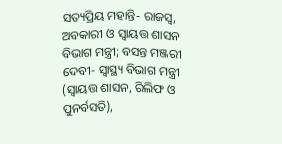ସତ୍ୟପ୍ରିୟ ମହାନ୍ତି- ରାଜସ୍ୱ, ଅବକାରୀ ଓ ସ୍ୱାୟତ୍ତ ଶାସନ ବିଭାଗ ମନ୍ତ୍ରୀ; ବସନ୍ତ ମଞ୍ଜରୀ ଦେବୀ- ସ୍ୱାସ୍ଥ୍ୟ ବିଭାଗ ମନ୍ତ୍ରୀ (ସ୍ୱାୟତ୍ତ ଶାସନ, ରିଲିଫ ଓ ପୁନର୍ବସତି),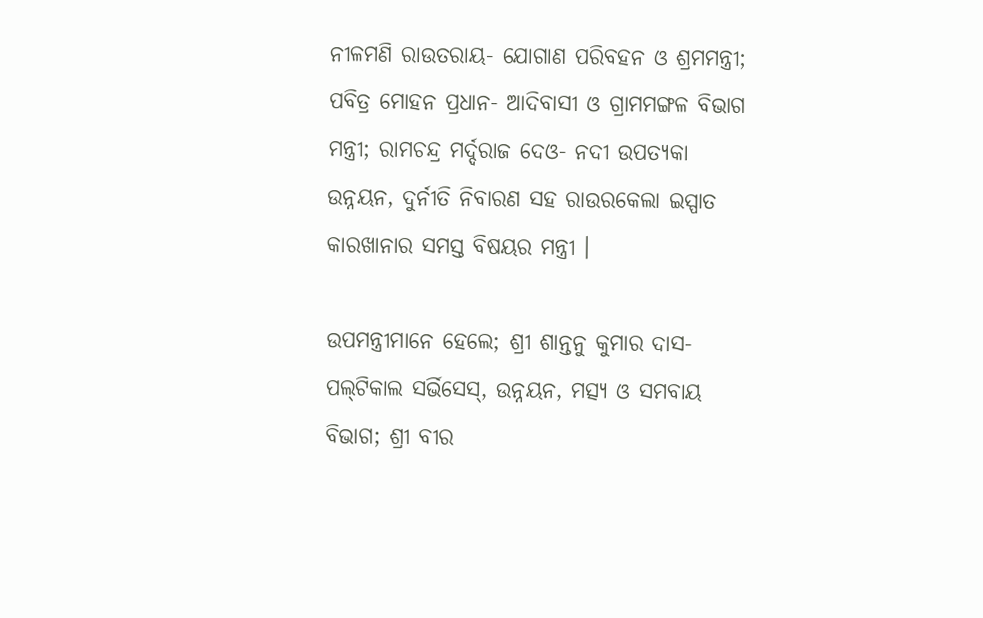ନୀଳମଣି ରାଉତରାୟ- ଯୋଗାଣ ପରିବହନ ଓ ଶ୍ରମମନ୍ତ୍ରୀ; ପବିତ୍ର ମୋହନ ପ୍ରଧାନ- ଆଦିବାସୀ ଓ ଗ୍ରାମମଙ୍ଗଳ ବିଭାଗ ମନ୍ତ୍ରୀ; ରାମଚନ୍ଦ୍ର ମର୍ଦ୍ଦରାଜ ଦେଓ- ନଦୀ ଉପତ୍ୟକା ଉନ୍ନୟନ, ଦୁର୍ନୀତି ନିବାରଣ ସହ ରାଉରକେଲା ଇସ୍ପାତ କାରଖାନାର ସମସ୍ତ ବିଷୟର ମନ୍ତ୍ରୀ ।

ଉପମନ୍ତ୍ରୀମାନେ ହେଲେ; ଶ୍ରୀ ଶାନ୍ତନୁ କୁମାର ଦାସ- ପଲ୍‍ଟିକାଲ ସର୍ଭିସେସ୍‍, ଉନ୍ନୟନ, ମତ୍ସ୍ୟ ଓ ସମବାୟ ବିଭାଗ; ଶ୍ରୀ ବୀର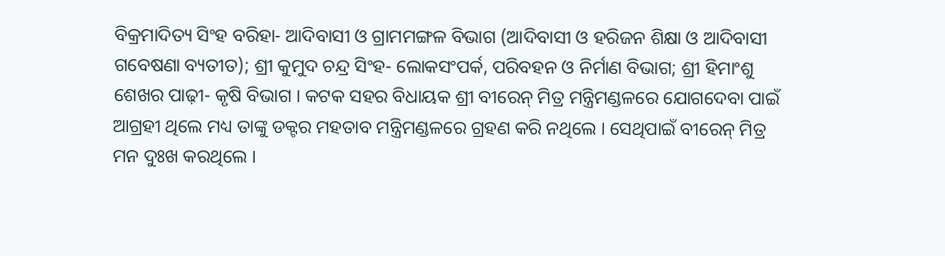ବିକ୍ରମାଦିତ୍ୟ ସିଂହ ବରିହା- ଆଦିବାସୀ ଓ ଗ୍ରାମମଙ୍ଗଳ ବିଭାଗ (ଆଦିବାସୀ ଓ ହରିଜନ ଶିକ୍ଷା ଓ ଆଦିବାସୀ ଗବେଷଣା ବ୍ୟତୀତ); ଶ୍ରୀ କୁମୁଦ ଚନ୍ଦ୍ର ସିଂହ- ଲୋକସଂପର୍କ, ପରିବହନ ଓ ନିର୍ମାଣ ବିଭାଗ; ଶ୍ରୀ ହିମାଂଶୁ ଶେଖର ପାଢ଼ୀ- କୃଷି ବିଭାଗ । କଟକ ସହର ବିଧାୟକ ଶ୍ରୀ ବୀରେନ୍‍ ମିତ୍ର ମନ୍ତ୍ରିମଣ୍ଡଳରେ ଯୋଗଦେବା ପାଇଁ ଆଗ୍ରହୀ ଥିଲେ ମଧ୍ୟ ତାଙ୍କୁ ଡକ୍ଟର ମହତାବ ମନ୍ତ୍ରିମଣ୍ଡଳରେ ଗ୍ରହଣ କରି ନଥିଲେ । ସେଥିପାଇଁ ବୀରେନ୍‍ ମିତ୍ର ମନ ଦୁଃଖ କରଥିଲେ ।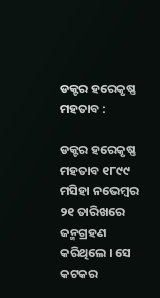ଡକ୍ଟର ହରେକୃଷ୍ଣ ମହତାବ :

ଡକ୍ଟର ହରେକୃଷ୍ଣ ମହତାବ ୧୮୯୯ ମସିହା ନଭେମ୍ବର ୨୧ ତାରିଖରେ ଜନ୍ମଗ୍ରହଣ କରିଥିଲେ । ସେ କଟକର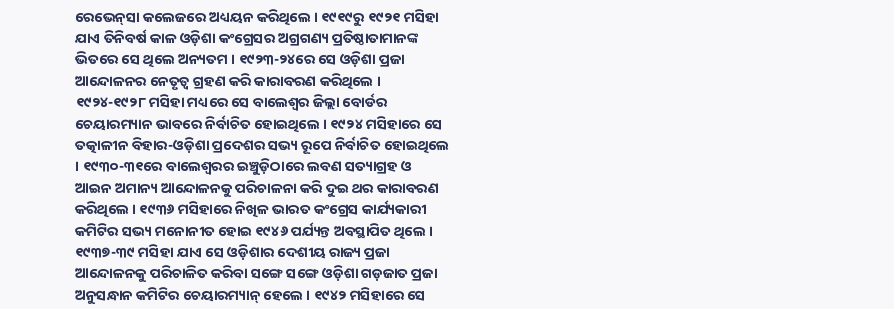ରେଭେନ୍‍ସା କଲେଜରେ ଅଧ୍ୟୟନ କରିଥିଲେ । ୧୯୧୯ରୁ ୧୯୨୧ ମସିହା ଯାଏ ତିନିବର୍ଷ କାଳ ଓଡ଼ିଶା କଂଗ୍ରେସର ଅଗ୍ରଗଣ୍ୟ ପ୍ରତିଷ୍ଠାତାମାନଙ୍କ ଭିତରେ ସେ ଥିଲେ ଅନ୍ୟତମ । ୧୯୨୩-୨୪ରେ ସେ ଓଡ଼ିଶା ପ୍ରଜା ଆନ୍ଦୋଳନର ନେତୃତ୍ୱ ଗ୍ରହଣ କରି କାରାବରଣ କରିଥିଲେ । ୧୯୨୪-୧୯୨୮ ମସିହା ମଧ୍ୟରେ ସେ ବାଲେଶ୍ୱର ଜିଲ୍ଲା ବୋର୍ଡର ଚେୟାରମ୍ୟାନ ଭାବରେ ନିର୍ବାଚିତ ହୋଇଥିଲେ । ୧୯୨୪ ମସିହାରେ ସେ ତତ୍କାଳୀନ ବିହାର-ଓଡ଼ିଶା ପ୍ରଦେଶର ସଭ୍ୟ ରୂପେ ନିର୍ବାଚିତ ହୋଇଥିଲେ । ୧୯୩୦-୩୧ରେ ବାଲେଶ୍ୱରର ଇଞ୍ଚୁଡ଼ିଠାରେ ଲବଣ ସତ୍ୟାଗ୍ରହ ଓ ଆଇନ ଅମାନ୍ୟ ଆନ୍ଦୋଳନକୁ ପରିଚାଳନା କରି ଦୁଇ ଥର କାରାବରଣ କରିଥିଲେ । ୧୯୩୬ ମସିହାରେ ନିଖିଳ ଭାରତ କଂଗ୍ରେସ କାର୍ଯ୍ୟକାରୀ କମିଟିର ସଭ୍ୟ ମନୋନୀତ ହୋଇ ୧୯୪୬ ପର୍ଯ୍ୟନ୍ତ ଅବସ୍ଥାପିତ ଥିଲେ । ୧୯୩୭-୩୯ ମସିହା ଯାଏ ସେ ଓଡ଼ିଶାର ଦେଶୀୟ ରାଜ୍ୟ ପ୍ରଜା ଆନ୍ଦୋଳନକୁ ପରିଚାଳିତ କରିବା ସଙ୍ଗେ ସଙ୍ଗେ ଓଡ଼ିଶା ଗଡ଼ଜାତ ପ୍ରଜା ଅନୁସନ୍ଧାନ କମିଟିର ଚେୟାରମ୍ୟାନ୍‍ ହେଲେ । ୧୯୪୨ ମସିହାରେ ସେ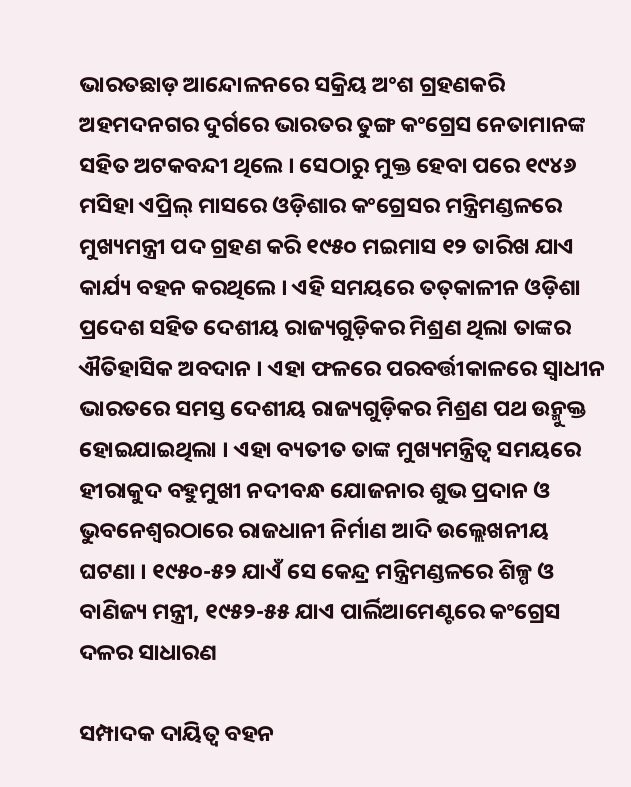ଭାରତଛାଡ଼ ଆନ୍ଦୋଳନରେ ସକ୍ରିୟ ଅଂଶ ଗ୍ରହଣକରି ଅହମଦନଗର ଦୁର୍ଗରେ ଭାରତର ତୁଙ୍ଗ କଂଗ୍ରେସ ନେତାମାନଙ୍କ ସହିତ ଅଟକବନ୍ଦୀ ଥିଲେ । ସେଠାରୁ ମୁକ୍ତ ହେବା ପରେ ୧୯୪୬ ମସିହା ଏପ୍ରିଲ୍‍ ମାସରେ ଓଡ଼ିଶାର କଂଗ୍ରେସର ମନ୍ତ୍ରିମଣ୍ଡଳରେ ମୁଖ୍ୟମନ୍ତ୍ରୀ ପଦ ଗ୍ରହଣ କରି ୧୯୫୦ ମଇମାସ ୧୨ ତାରିଖ ଯାଏ କାର୍ଯ୍ୟ ବହନ କରଥିଲେ । ଏହି ସମୟରେ ତତ୍‍କାଳୀନ ଓଡ଼ିଶା ପ୍ରଦେଶ ସହିତ ଦେଶୀୟ ରାଜ୍ୟଗୁଡ଼ିକର ମିଶ୍ରଣ ଥିଲା ତାଙ୍କର ଐତିହାସିକ ଅବଦାନ । ଏହା ଫଳରେ ପରବର୍ତ୍ତୀକାଳରେ ସ୍ୱାଧୀନ ଭାରତରେ ସମସ୍ତ ଦେଶୀୟ ରାଜ୍ୟଗୁଡ଼ିକର ମିଶ୍ରଣ ପଥ ଉନ୍ମୁକ୍ତ ହୋଇଯାଇଥିଲା । ଏହା ବ୍ୟତୀତ ତାଙ୍କ ମୁଖ୍ୟମନ୍ତ୍ରିତ୍ୱ ସମୟରେ ହୀରାକୁଦ ବହୁମୁଖୀ ନଦୀବନ୍ଧ ଯୋଜନାର ଶୁଭ ପ୍ରଦାନ ଓ ଭୁବନେଶ୍ୱରଠାରେ ରାଜଧାନୀ ନିର୍ମାଣ ଆଦି ଉଲ୍ଲେଖନୀୟ ଘଟଣା । ୧୯୫୦-୫୨ ଯାଏଁ ସେ କେନ୍ଦ୍ର ମନ୍ତ୍ରିମଣ୍ଡଳରେ ଶିଳ୍ପ ଓ ବାଣିଜ୍ୟ ମନ୍ତ୍ରୀ, ୧୯୫୨-୫୫ ଯାଏ ପାର୍ଲିଆମେଣ୍ଟରେ କଂଗ୍ରେସ ଦଳର ସାଧାରଣ

ସମ୍ପାଦକ ଦାୟିତ୍ୱ ବହନ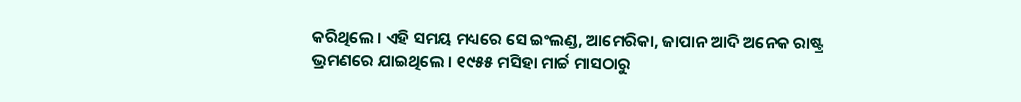କରିଥିଲେ । ଏହି ସମୟ ମଧ୍ୟରେ ସେ ଇଂଲଣ୍ଡ, ଆମେରିକା, ଜାପାନ ଆଦି ଅନେକ ରାଷ୍ଟ୍ର ଭ୍ରମଣରେ ଯାଇଥିଲେ । ୧୯୫୫ ମସିହା ମାର୍ଚ୍ଚ ମାସଠାରୁ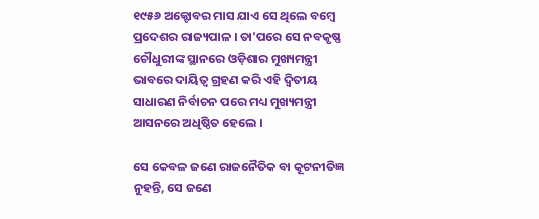୧୯୫୬ ଅକ୍ଟୋବର ମାସ ଯାଏ ସେ ଥିଲେ ବମ୍ବେ ପ୍ରଦେଶର ରାଜ୍ୟପାଳ । ତା'ପରେ ସେ ନବକୃଷ୍ଣ ଚୌଧୁରୀଙ୍କ ସ୍ଥାନରେ ଓଡ଼ିଶାର ମୁଖ୍ୟମନ୍ତ୍ରୀ ଭାବରେ ଦାୟିତ୍ୱ ଗ୍ରହଣ କରି ଏହି ଦ୍ୱିତୀୟ ସାଧାରଣ ନିର୍ବାଚନ ପରେ ମଧ୍ୟ ମୁଖ୍ୟମନ୍ତ୍ରୀ ଆସନରେ ଅଧିଷ୍ଠିତ ହେଲେ ।

ସେ କେବଳ ଜଣେ ରାଜନୈତିକ ବା କୂଟନୀତିଜ୍ଞ ନୁହନ୍ତି, ସେ ଜଣେ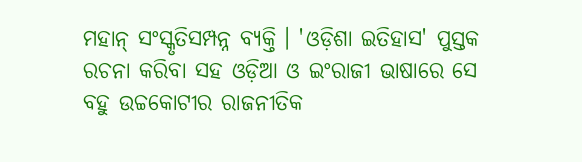ମହାନ୍‍ ସଂସ୍କୃତିସମ୍ପନ୍ନ ବ୍ୟକ୍ତି । 'ଓଡ଼ିଶା ଇତିହାସ' ପୁସ୍ତକ ରଚନା କରିବା ସହ ଓଡ଼ିଆ ଓ ଇଂରାଜୀ ଭାଷାରେ ସେ ବହୁ ଉଚ୍ଚକୋଟୀର ରାଜନୀତିକ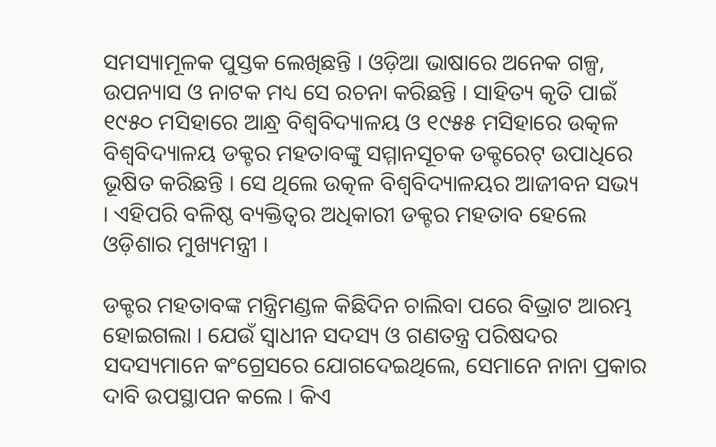ସମସ୍ୟାମୂଳକ ପୁସ୍ତକ ଲେଖିଛନ୍ତି । ଓଡ଼ିଆ ଭାଷାରେ ଅନେକ ଗଳ୍ପ, ଉପନ୍ୟାସ ଓ ନାଟକ ମଧ୍ୟ ସେ ରଚନା କରିଛନ୍ତି । ସାହିତ୍ୟ କୃତି ପାଇଁ ୧୯୫୦ ମସିହାରେ ଆନ୍ଧ୍ର ବିଶ୍ୱବିଦ୍ୟାଳୟ ଓ ୧୯୫୫ ମସିହାରେ ଉତ୍କଳ ବିଶ୍ୱବିଦ୍ୟାଳୟ ଡକ୍ଟର ମହତାବଙ୍କୁ ସମ୍ମାନସୂଚକ ଡକ୍ଟରେଟ୍‍ ଉପାଧିରେ ଭୂଷିତ କରିଛନ୍ତି । ସେ ଥିଲେ ଉତ୍କଳ ବିଶ୍ୱବିଦ୍ୟାଳୟର ଆଜୀବନ ସଭ୍ୟ । ଏହିପରି ବଳିଷ୍ଠ ବ୍ୟକ୍ତିତ୍ୱର ଅଧିକାରୀ ଡକ୍ଟର ମହତାବ ହେଲେ ଓଡ଼ିଶାର ମୁଖ୍ୟମନ୍ତ୍ରୀ ।

ଡକ୍ଟର ମହତାବଙ୍କ ମନ୍ତ୍ରିମଣ୍ଡଳ କିଛିଦିନ ଚାଲିବା ପରେ ବିଭ୍ରାଟ ଆରମ୍ଭ ହୋଇଗଲା । ଯେଉଁ ସ୍ୱାଧୀନ ସଦସ୍ୟ ଓ ଗଣତନ୍ତ୍ର ପରିଷଦର ସଦସ୍ୟମାନେ କଂଗ୍ରେସରେ ଯୋଗଦେଇଥିଲେ, ସେମାନେ ନାନା ପ୍ରକାର ଦାବି ଉପସ୍ଥାପନ କଲେ । କିଏ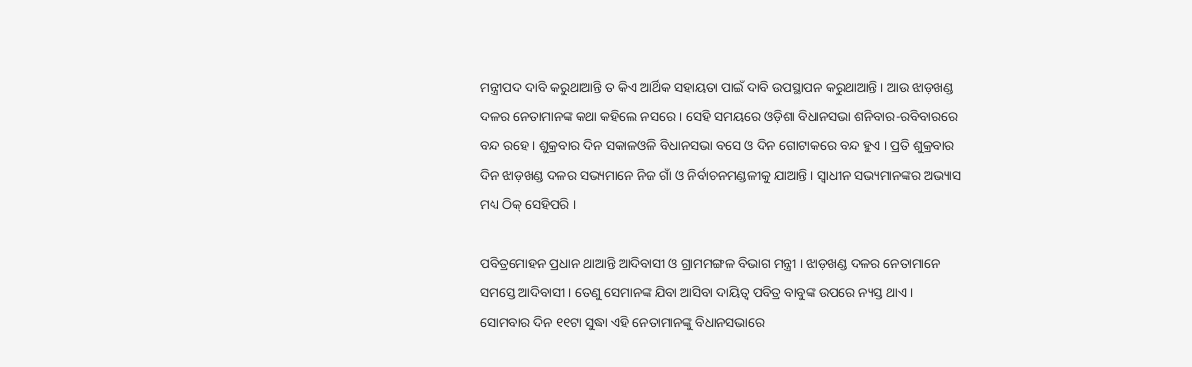ମନ୍ତ୍ରୀପଦ ଦାବି କରୁଥାଆନ୍ତି ତ କିଏ ଆର୍ଥିକ ସହାୟତା ପାଇଁ ଦାବି ଉପସ୍ଥାପନ କରୁଥାଆନ୍ତି । ଆଉ ଝାଡ଼ଖଣ୍ଡ ଦଳର ନେତାମାନଙ୍କ କଥା କହିଲେ ନସରେ । ସେହି ସମୟରେ ଓଡ଼ିଶା ବିଧାନସଭା ଶନିବାର-ରବିବାରରେ ବନ୍ଦ ରହେ । ଶୁକ୍ରବାର ଦିନ ସକାଳଓଳି ବିଧାନସଭା ବସେ ଓ ଦିନ ଗୋଟାକରେ ବନ୍ଦ ହୁଏ । ପ୍ରତି ଶୁକ୍ରବାର ଦିନ ଝାଡ଼ଖଣ୍ଡ ଦଳର ସଭ୍ୟମାନେ ନିଜ ଗାଁ ଓ ନିର୍ବାଚନମଣ୍ଡଳୀକୁ ଯାଆନ୍ତି । ସ୍ୱାଧୀନ ସଭ୍ୟମାନଙ୍କର ଅଭ୍ୟାସ ମଧ୍ୟ ଠିକ୍‍ ସେହିପରି ।

ପବିତ୍ରମୋହନ ପ୍ରଧାନ ଥାଆନ୍ତି ଆଦିବାସୀ ଓ ଗ୍ରାମମଙ୍ଗଳ ବିଭାଗ ମନ୍ତ୍ରୀ । ଝାଡ଼ଖଣ୍ଡ ଦଳର ନେତାମାନେ ସମସ୍ତେ ଆଦିବାସୀ । ତେଣୁ ସେମାନଙ୍କ ଯିବା ଆସିବା ଦାୟିତ୍ୱ ପବିତ୍ର ବାବୁଙ୍କ ଉପରେ ନ୍ୟସ୍ତ ଥାଏ । ସୋମବାର ଦିନ ୧୧ଟା ସୁଦ୍ଧା ଏହି ନେତାମାନଙ୍କୁ ବିଧାନସଭାରେ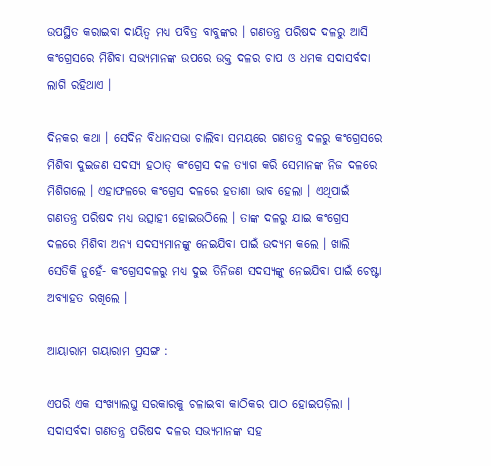ଉପସ୍ଥିତ କରାଇବା ଦାୟିତ୍ୱ ମଧ୍ୟ ପବିତ୍ର ବାବୁଙ୍କର । ଗଣତନ୍ତ୍ର ପରିଷଦ ଦଳରୁ ଆସି କଂଗ୍ରେସରେ ମିଶିବା ସଭ୍ୟମାନଙ୍କ ଉପରେ ଉକ୍ତ ଦଳର ଚାପ ଓ ଧମକ ସଦାସର୍ବଦା ଲାଗି ରହିଥାଏ ।

ଦିନକର କଥା । ସେଦିନ ବିଧାନସଭା ଚାଲିବା ସମୟରେ ଗଣତନ୍ତ୍ର ଦଳରୁ କଂଗ୍ରେସରେ ମିଶିବା ଦୁଇଜଣ ସଦସ୍ୟ ହଠାତ୍‍ କଂଗ୍ରେସ ଦଳ ତ୍ୟାଗ କରି ସେମାନଙ୍କ ନିଜ ଦଳରେ ମିଶିଗଲେ । ଏହାଫଳରେ କଂଗ୍ରେସ ଦଳରେ ହତାଶା ଭାବ ହେଲା । ଏଥିପାଇଁ ଗଣତନ୍ତ୍ର ପରିଷଦ ମଧ୍ୟ ଉତ୍ସାହୀ ହୋଇଉଠିଲେ । ତାଙ୍କ ଦଳରୁ ଯାଇ କଂଗ୍ରେସ ଦଳରେ ମିଶିବା ଅନ୍ୟ ସଦସ୍ୟମାନଙ୍କୁ ନେଇଯିବା ପାଇଁ ଉଦ୍ୟମ କଲେ । ଖାଲି ସେତିକି ନୁହେଁ- କଂଗ୍ରେସଦଳରୁ ମଧ୍ୟ ଦୁଇ ତିନିଜଣ ସଦସ୍ୟଙ୍କୁ ନେଇଯିବା ପାଇଁ ଚେଷ୍ଟା ଅବ୍ୟାହତ ରଖିଲେ ।

ଆୟାରାମ ଗୟାରାମ ପ୍ରସଙ୍ଗ :

ଏପରି ଏକ ସଂଖ୍ୟାଲଘୁ ସରକାରକୁ ଚଳାଇବା କାଠିକର ପାଠ ହୋଇପଡ଼ିଲା । ସଦାସର୍ବଦା ଗଣତନ୍ତ୍ର ପରିଷଦ ଦଳର ସଭ୍ୟମାନଙ୍କ ସହ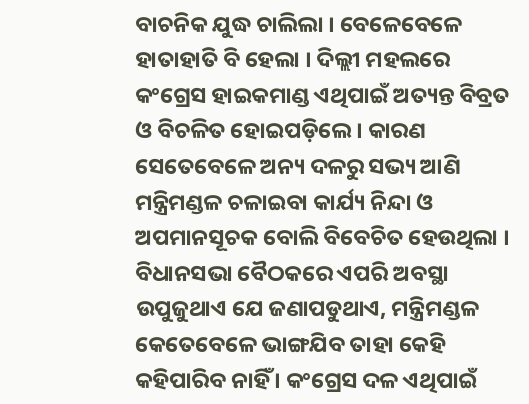ବାଚନିକ ଯୁଦ୍ଧ ଚାଲିଲା । ବେଳେବେଳେ ହାତାହାତି ବି ହେଲା । ଦିଲ୍ଲୀ ମହଲରେ କଂଗ୍ରେସ ହାଇକମାଣ୍ଡ ଏଥିପାଇଁ ଅତ୍ୟନ୍ତ ବିବ୍ରତ ଓ ବିଚଳିତ ହୋଇପଡ଼ିଲେ । କାରଣ ସେତେବେଳେ ଅନ୍ୟ ଦଳରୁ ସଭ୍ୟ ଆଣି ମନ୍ତ୍ରିମଣ୍ଡଳ ଚଳାଇବା କାର୍ଯ୍ୟ ନିନ୍ଦା ଓ ଅପମାନସୂଚକ ବୋଲି ବିବେଚିତ ହେଉଥିଲା । ବିଧାନସଭା ବୈଠକରେ ଏପରି ଅବସ୍ଥା ଉପୁଜୁଥାଏ ଯେ ଜଣାପଡୁଥାଏ, ମନ୍ତ୍ରିମଣ୍ଡଳ କେତେବେଳେ ଭାଙ୍ଗଯିବ ତାହା କେହି କହିପାରିବ ନାହିଁ । କଂଗ୍ରେସ ଦଳ ଏଥିପାଇଁ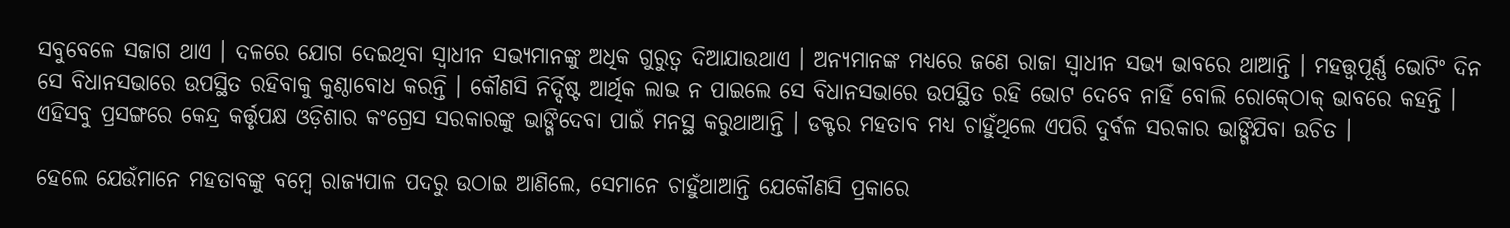ସବୁବେଳେ ସଜାଗ ଥାଏ । ଦଳରେ ଯୋଗ ଦେଇଥିବା ସ୍ୱାଧୀନ ସଭ୍ୟମାନଙ୍କୁ ଅଧିକ ଗୁରୁତ୍ୱ ଦିଆଯାଉଥାଏ । ଅନ୍ୟମାନଙ୍କ ମଧ୍ୟରେ ଜଣେ ରାଜା ସ୍ୱାଧୀନ ସଭ୍ୟ ଭାବରେ ଥାଆନ୍ତି । ମହତ୍ତ୍ୱପୂର୍ଣ୍ଣ ଭୋଟିଂ ଦିନ ସେ ବିଧାନସଭାରେ ଉପସ୍ଥିତ ରହିବାକୁ କୁଣ୍ଠାବୋଧ କରନ୍ତି । କୌଣସି ନିର୍ଦ୍ଦିଷ୍ଟ ଆର୍ଥିକ ଲାଭ ନ ପାଇଲେ ସେ ବିଧାନସଭାରେ ଉପସ୍ଥିତ ରହି ଭୋଟ ଦେବେ ନାହିଁ ବୋଲି ରୋକ୍‍ଠୋକ୍‍ ଭାବରେ କହନ୍ତି । ଏହିସବୁ ପ୍ରସଙ୍ଗରେ କେନ୍ଦ୍ର କର୍ତ୍ତୃପକ୍ଷ ଓଡ଼ିଶାର କଂଗ୍ରେସ ସରକାରଙ୍କୁ ଭାଙ୍ଗିଦେବା ପାଇଁ ମନସ୍ଥ କରୁଥାଆନ୍ତି । ଡକ୍ଟର ମହତାବ ମଧ୍ୟ ଚାହୁଁଥିଲେ ଏପରି ଦୁର୍ବଳ ସରକାର ଭାଙ୍ଗିଯିବା ଉଚିତ ।

ହେଲେ ଯେଉଁମାନେ ମହତାବଙ୍କୁ ବମ୍ବେ ରାଜ୍ୟପାଳ ପଦରୁ ଉଠାଇ ଆଣିଲେ, ସେମାନେ ଚାହୁଁଥାଆନ୍ତି ଯେକୌଣସି ପ୍ରକାରେ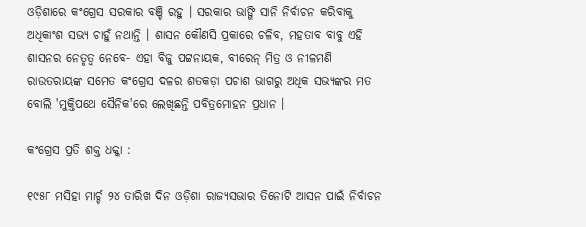ଓଡ଼ିଶାରେ କଂଗ୍ରେସ ସରକାର ବଞ୍ଚି ରହୁ । ସରକାର ଭାଙ୍ଗି ସାନି ନିର୍ବାଚନ କରିବାକୁ ଅଧିକାଂଶ ସଭ୍ୟ ଚାହୁଁ ନଥାନ୍ତି । ଶାସନ କୌଣସି ପ୍ରକାରେ ଚଳିବ, ମହତାବ ବାବୁ ଏହି ଶାସନର ନେତୃତ୍ୱ ନେବେ- ଏହା ବିଜୁ ପଟ୍ଟନାୟକ, ବୀରେନ୍‍ ମିତ୍ର ଓ ନୀଳମଣି ରାଉତରାୟଙ୍କ ସମେତ କଂଗ୍ରେସ ଦଳର ଶତକଡ଼ା ପଚାଶ ଭାଗରୁ ଅଧିକ ସଭ୍ୟଙ୍କର ମତ ବୋଲି 'ମୁକ୍ତିପଥେ ସୈନିକ'ରେ ଲେଖିଛନ୍ତି ପବିତ୍ରମୋହନ ପ୍ରଧାନ ।

କଂଗ୍ରେସ ପ୍ରତି ଶକ୍ତ ଧକ୍କା :

୧୯୫୮ ମସିହା ମାର୍ଚ୍ଚ ୨୪ ତାରିଖ ଦିନ ଓଡ଼ିଶା ରାଜ୍ୟସଭାର ତିନୋଟି ଆସନ ପାଇଁ ନିର୍ବାଚନ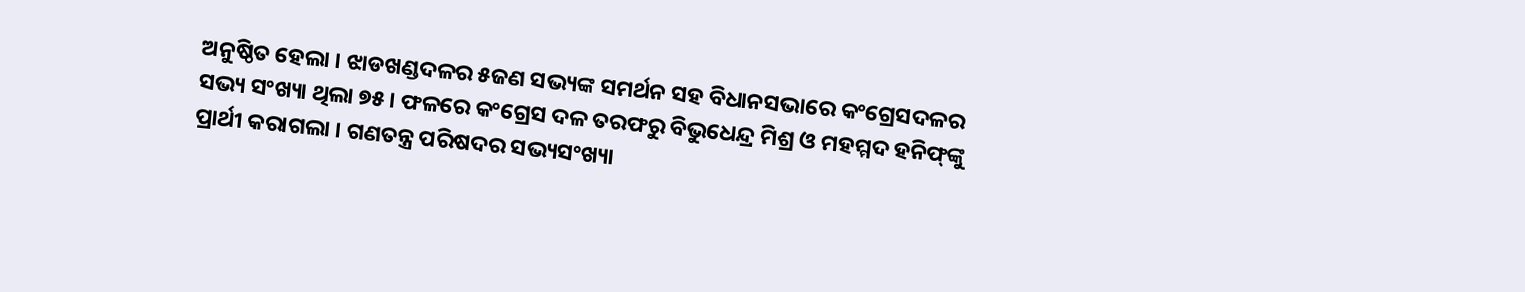ଅନୁଷ୍ଠିତ ହେଲା । ଝାଡଖଣ୍ଡଦଳର ୫ଜଣ ସଭ୍ୟଙ୍କ ସମର୍ଥନ ସହ ବିଧାନସଭାରେ କଂଗ୍ରେସଦଳର ସଭ୍ୟ ସଂଖ୍ୟା ଥିଲା ୭୫ । ଫଳରେ କଂଗ୍ରେସ ଦଳ ତରଫରୁ ବିଭୁଧେନ୍ଦ୍ର ମିଶ୍ର ଓ ମହମ୍ମଦ ହନିଫ୍‍ଙ୍କୁ ପ୍ରାର୍ଥୀ କରାଗଲା । ଗଣତନ୍ତ୍ର ପରିଷଦର ସଭ୍ୟସଂଖ୍ୟା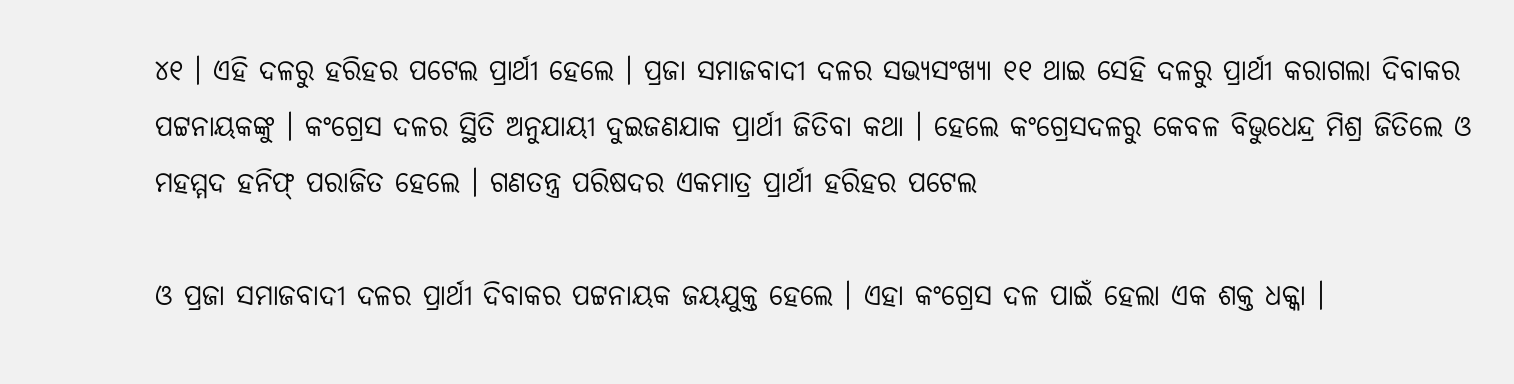୪୧ । ଏହି ଦଳରୁ ହରିହର ପଟେଲ ପ୍ରାର୍ଥୀ ହେଲେ । ପ୍ରଜା ସମାଜବାଦୀ ଦଳର ସଭ୍ୟସଂଖ୍ୟା ୧୧ ଥାଇ ସେହି ଦଳରୁ ପ୍ରାର୍ଥୀ କରାଗଲା ଦିବାକର ପଟ୍ଟନାୟକଙ୍କୁ । କଂଗ୍ରେସ ଦଳର ସ୍ଥିତି ଅନୁଯାୟୀ ଦୁଇଜଣଯାକ ପ୍ରାର୍ଥୀ ଜିତିବା କଥା । ହେଲେ କଂଗ୍ରେସଦଳରୁ କେବଳ ବିଭୁଧେନ୍ଦ୍ର ମିଶ୍ର ଜିତିଲେ ଓ ମହମ୍ମଦ ହନିଫ୍‍ ପରାଜିତ ହେଲେ । ଗଣତନ୍ତ୍ର ପରିଷଦର ଏକମାତ୍ର ପ୍ରାର୍ଥୀ ହରିହର ପଟେଲ

ଓ ପ୍ରଜା ସମାଜବାଦୀ ଦଳର ପ୍ରାର୍ଥୀ ଦିବାକର ପଟ୍ଟନାୟକ ଜୟଯୁକ୍ତ ହେଲେ । ଏହା କଂଗ୍ରେସ ଦଳ ପାଇଁ ହେଲା ଏକ ଶକ୍ତ ଧକ୍କା ।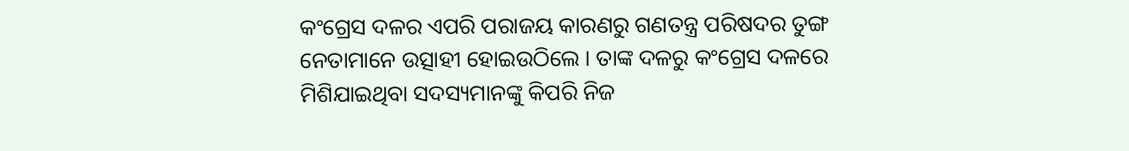କଂଗ୍ରେସ ଦଳର ଏପରି ପରାଜୟ କାରଣରୁ ଗଣତନ୍ତ୍ର ପରିଷଦର ତୁଙ୍ଗ ନେତାମାନେ ଉତ୍ସାହୀ ହୋଇଉଠିଲେ । ତାଙ୍କ ଦଳରୁ କଂଗ୍ରେସ ଦଳରେ ମିଶିଯାଇଥିବା ସଦସ୍ୟମାନଙ୍କୁ କିପରି ନିଜ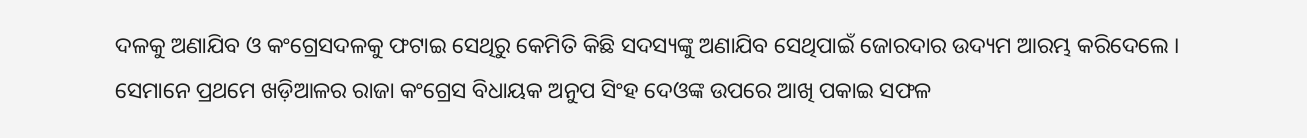ଦଳକୁ ଅଣାଯିବ ଓ କଂଗ୍ରେସଦଳକୁ ଫଟାଇ ସେଥିରୁ କେମିତି କିଛି ସଦସ୍ୟଙ୍କୁ ଅଣାଯିବ ସେଥିପାଇଁ ଜୋରଦାର ଉଦ୍ୟମ ଆରମ୍ଭ କରିଦେଲେ । ସେମାନେ ପ୍ରଥମେ ଖଡ଼ିଆଳର ରାଜା କଂଗ୍ରେସ ବିଧାୟକ ଅନୁପ ସିଂହ ଦେଓଙ୍କ ଉପରେ ଆଖି ପକାଇ ସଫଳ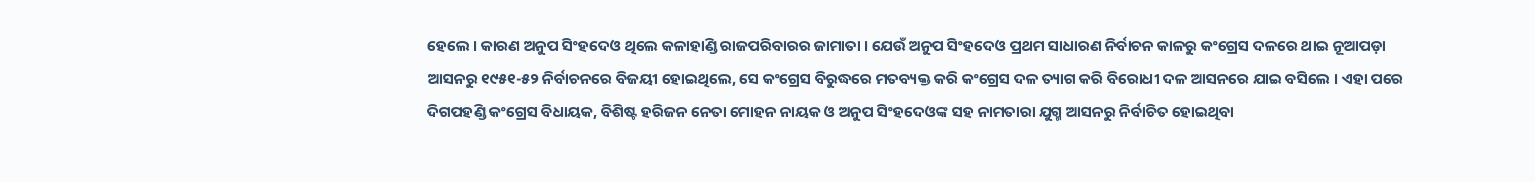ହେଲେ । କାରଣ ଅନୁପ ସିଂହଦେଓ ଥିଲେ କଳାହାଣ୍ଡି ରାଜପରିବାରର ଜାମାତା । ଯେଉଁ ଅନୁପ ସିଂହଦେଓ ପ୍ରଥମ ସାଧାରଣ ନିର୍ବାଚନ କାଳରୁ କଂଗ୍ରେସ ଦଳରେ ଥାଇ ନୂଆପଡ଼ା ଆସନରୁ ୧୯୫୧-୫୨ ନିର୍ବାଚନରେ ବିଜୟୀ ହୋଇଥିଲେ, ସେ କଂଗ୍ରେସ ବିରୁଦ୍ଧରେ ମତବ୍ୟକ୍ତ କରି କଂଗ୍ରେସ ଦଳ ତ୍ୟାଗ କରି ବିରୋଧୀ ଦଳ ଆସନରେ ଯାଇ ବସିଲେ । ଏହା ପରେ ଦିଗପହଣ୍ଡି କଂଗ୍ରେସ ବିଧାୟକ, ବିଶିଷ୍ଟ ହରିଜନ ନେତା ମୋହନ ନାୟକ ଓ ଅନୁପ ସିଂହଦେଓଙ୍କ ସହ ନାମତାରା ଯୁଗ୍ମ ଆସନରୁ ନିର୍ବାଚିତ ହୋଇଥିବା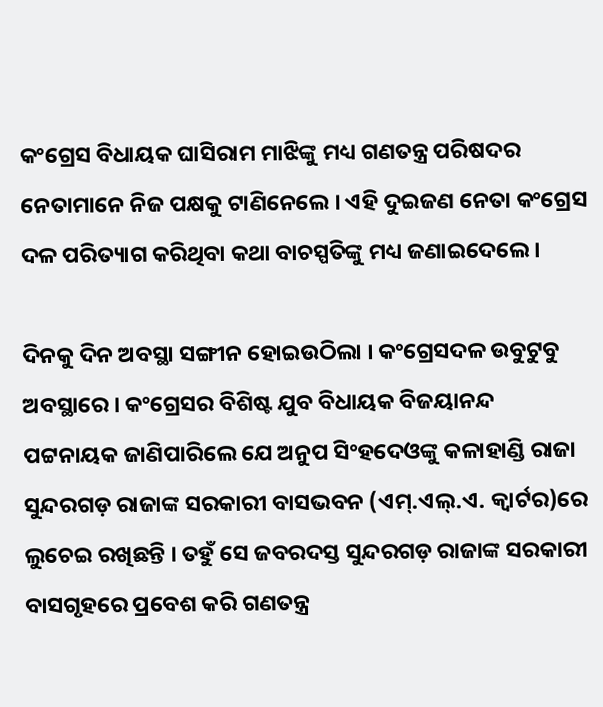କଂଗ୍ରେସ ବିଧାୟକ ଘାସିରାମ ମାଝିଙ୍କୁ ମଧ୍ୟ ଗଣତନ୍ତ୍ର ପରିଷଦର ନେତାମାନେ ନିଜ ପକ୍ଷକୁ ଟାଣିନେଲେ । ଏହି ଦୁଇଜଣ ନେତା କଂଗ୍ରେସ ଦଳ ପରିତ୍ୟାଗ କରିଥିବା କଥା ବାଚସ୍ପତିଙ୍କୁ ମଧ୍ୟ ଜଣାଇଦେଲେ ।

ଦିନକୁ ଦିନ ଅବସ୍ଥା ସଙ୍ଗୀନ ହୋଇଉଠିଲା । କଂଗ୍ରେସଦଳ ଉବୁଟୁବୁ ଅବସ୍ଥାରେ । କଂଗ୍ରେସର ବିଶିଷ୍ଟ ଯୁବ ବିଧାୟକ ବିଜୟାନନ୍ଦ ପଟ୍ଟନାୟକ ଜାଣିପାରିଲେ ଯେ ଅନୁପ ସିଂହଦେଓଙ୍କୁ କଳାହାଣ୍ଡି ରାଜା ସୁନ୍ଦରଗଡ଼ ରାଜାଙ୍କ ସରକାରୀ ବାସଭବନ (ଏମ୍‍.ଏଲ୍.ଏ. କ୍ୱାର୍ଟର)ରେ ଲୁଚେଇ ରଖିଛନ୍ତି । ତହୁଁ ସେ ଜବରଦସ୍ତ ସୁନ୍ଦରଗଡ଼ ରାଜାଙ୍କ ସରକାରୀ ବାସଗୃହରେ ପ୍ରବେଶ କରି ଗଣତନ୍ତ୍ର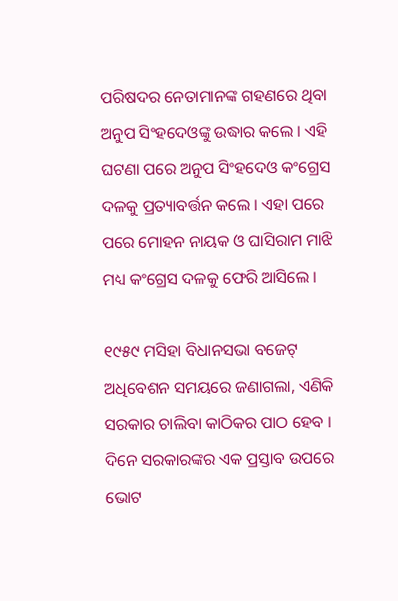ପରିଷଦର ନେତାମାନଙ୍କ ଗହଣରେ ଥିବା ଅନୁପ ସିଂହଦେଓଙ୍କୁ ଉଦ୍ଧାର କଲେ । ଏହି ଘଟଣା ପରେ ଅନୁପ ସିଂହଦେଓ କଂଗ୍ରେସ ଦଳକୁ ପ୍ରତ୍ୟାବର୍ତ୍ତନ କଲେ । ଏହା ପରେ ପରେ ମୋହନ ନାୟକ ଓ ଘାସିରାମ ମାଝି ମଧ୍ୟ କଂଗ୍ରେସ ଦଳକୁ ଫେରି ଆସିଲେ ।

୧୯୫୯ ମସିହା ବିଧାନସଭା ବଜେଟ୍‍ ଅଧିବେଶନ ସମୟରେ ଜଣାଗଲା, ଏଣିକି ସରକାର ଚାଲିବା କାଠିକର ପାଠ ହେବ । ଦିନେ ସରକାରଙ୍କର ଏକ ପ୍ରସ୍ତାବ ଉପରେ ଭୋଟ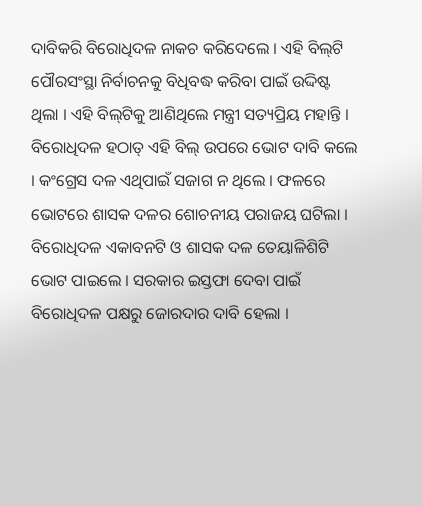ଦାବିକରି ବିରୋଧିଦଳ ନାକଚ କରିଦେଲେ । ଏହି ବିଲ୍‍ଟି ପୌରସଂସ୍ଥା ନିର୍ବାଚନକୁ ବିଧିବଦ୍ଧ କରିବା ପାଇଁ ଉଦ୍ଦିଷ୍ଟ ଥିଲା । ଏହି ବିଲ୍‌ଟିକୁ ଆଣିଥିଲେ ମନ୍ତ୍ରୀ ସତ୍ୟପ୍ରିୟ ମହାନ୍ତି । ବିରୋଧିଦଳ ହଠାତ୍‍ ଏହି ବିଲ୍‍ ଉପରେ ଭୋଟ ଦାବି କଲେ । କଂଗ୍ରେସ ଦଳ ଏଥିପାଇଁ ସଜାଗ ନ ଥିଲେ । ଫଳରେ ଭୋଟରେ ଶାସକ ଦଳର ଶୋଚନୀୟ ପରାଜୟ ଘଟିଲା । ବିରୋଧିଦଳ ଏକାବନଟି ଓ ଶାସକ ଦଳ ତେୟାଳିଶିଟି ଭୋଟ ପାଇଲେ । ସରକାର ଇସ୍ତଫା ଦେବା ପାଇଁ ବିରୋଧିଦଳ ପକ୍ଷରୁ ଜୋରଦାର ଦାବି ହେଲା ।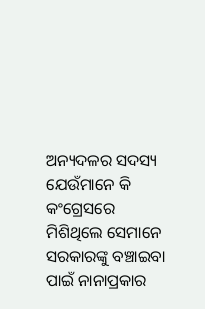ଅନ୍ୟଦଳର ସଦସ୍ୟ ଯେଉଁମାନେ କି କଂଗ୍ରେସରେ ମିଶିଥିଲେ ସେମାନେ ସରକାରଙ୍କୁ ବଞ୍ଚାଇବା ପାଇଁ ନାନାପ୍ରକାର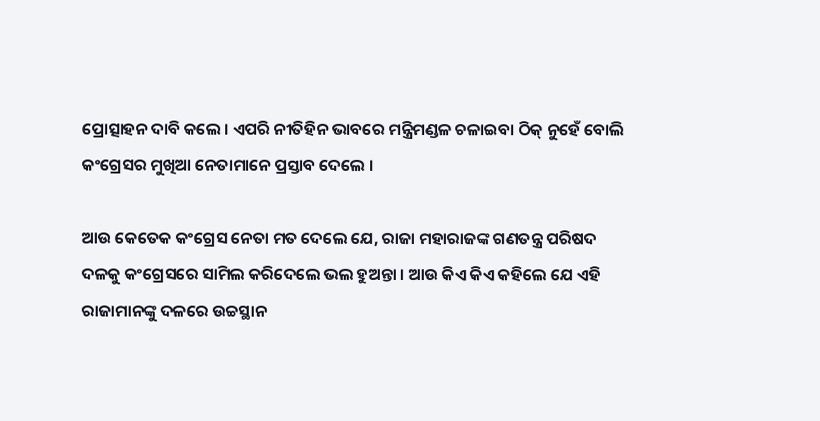ପ୍ରୋତ୍ସାହନ ଦାବି କଲେ । ଏପରି ନୀତିହିନ ଭାବରେ ମନ୍ତ୍ରିମଣ୍ଡଳ ଚଳାଇବା ଠିକ୍‍ ନୁହେଁ ବୋଲି କଂଗ୍ରେସର ମୁଖିଆ ନେତାମାନେ ପ୍ରସ୍ତାବ ଦେଲେ ।

ଆଉ କେତେକ କଂଗ୍ରେସ ନେତା ମତ ଦେଲେ ଯେ, ରାଜା ମହାରାଜଙ୍କ ଗଣତନ୍ତ୍ର ପରିଷଦ ଦଳକୁ କଂଗ୍ରେସରେ ସାମିଲ କରିଦେଲେ ଭଲ ହୁଅନ୍ତା । ଆଉ କିଏ କିଏ କହିଲେ ଯେ ଏହି ରାଜାମାନଙ୍କୁ ଦଳରେ ଉଚ୍ଚସ୍ଥାନ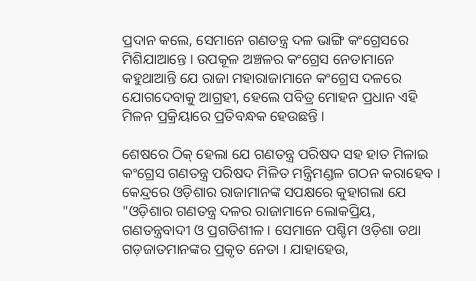ପ୍ରଦାନ କଲେ, ସେମାନେ ଗଣତନ୍ତ୍ର ଦଳ ଭାଙ୍ଗି କଂଗ୍ରେସରେ ମିଶିଯାଆନ୍ତେ । ଉପକୂଳ ଅଞ୍ଚଳର କଂଗ୍ରେସ ନେତାମାନେ କହୁଥାଆନ୍ତି ଯେ ରାଜା ମହାରାଜାମାନେ କଂଗ୍ରେସ ଦଳରେ ଯୋଗଦେବାକୁ ଆଗ୍ରହୀ, ହେଲେ ପବିତ୍ର ମୋହନ ପ୍ରଧାନ ଏହି ମିଳନ ପ୍ରକ୍ରିୟାରେ ପ୍ରତିବନ୍ଧକ ହେଉଛନ୍ତି ।

ଶେଷରେ ଠିକ୍‍ ହେଲା ଯେ ଗଣତନ୍ତ୍ର ପରିଷଦ ସହ ହାତ ମିଳାଇ କଂଗ୍ରେସ ଗଣତନ୍ତ୍ର ପରିଷଦ ମିଳିତ ମନ୍ତ୍ରିମଣ୍ଡଳ ଗଠନ କରାହେବ । କେନ୍ଦ୍ରରେ ଓଡ଼ିଶାର ରାଜାମାନଙ୍କ ସପକ୍ଷରେ କୁହାଗଲା ଯେ "ଓଡ଼ିଶାର ଗଣତନ୍ତ୍ର ଦଳର ରାଜାମାନେ ଲୋକପ୍ରିୟ, ଗଣତନ୍ତ୍ରବାଦୀ ଓ ପ୍ରଗତିଶୀଳ । ସେମାନେ ପଶ୍ଚିମ ଓଡ଼ିଶା ତ‌ଥା ଗଡ଼ଜାତମାନଙ୍କର ପ୍ରକୃତ ନେତା । ଯାହାହେଉ,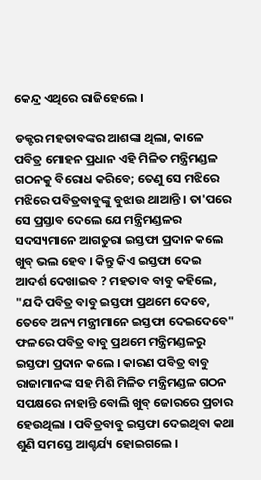କେନ୍ଦ୍ର ଏଥିରେ ରାଜିହେଲେ ।

ଡକ୍ଟର ମହତାବଙ୍କର ଆଶଙ୍କା ଥିଲା, କାଳେ ପବିତ୍ର ମୋହନ ପ୍ରଧାନ ଏହି ମିଳିତ ମନ୍ତ୍ରିମଣ୍ଡଳ ଗଠନକୁ ବିରୋଧ କରିବେ; ତେଣୁ ସେ ମଝିରେ ମଝିରେ ପବିତ୍ରବାବୁଙ୍କୁ ବୁଝାଉ ଥାଆନ୍ତି । ତା'ପରେ ସେ ପ୍ରସ୍ତାବ ଦେଲେ ଯେ ମନ୍ତ୍ରିମଣ୍ଡଳର ସଦସ୍ୟମାନେ ଆଗତୁରା ଇସ୍ତଫା ପ୍ରଦାନ କଲେ ଖୁବ୍‍ ଭଲ ହେବ । କିନ୍ତୁ କିଏ ଇସ୍ତଫା ଦେଇ ଆଦର୍ଶ ଦେଖାଇବ ? ମହତାବ ବାବୁ କହିଲେ, "ଯଦି ପବିତ୍ର ବାବୁ ଇସ୍ତଫା ପ୍ରଥମେ ଦେବେ, ତେବେ ଅନ୍ୟ ମନ୍ତ୍ରୀମାନେ ଇସ୍ତଫା ଦେଇଦେବେ" ଫଳରେ ପବିତ୍ର ବାବୁ ପ୍ରଥମେ ମନ୍ତ୍ରିମଣ୍ଡଳରୁ ଇସ୍ତଫା ପ୍ରଦାନ କଲେ । କାରଣ ପବିତ୍ର ବାବୁ ରାଜାମାନଙ୍କ ସହ ମିଶି ମିଳିତ ମନ୍ତ୍ରିମଣ୍ଡଳ ଗଠନ ସପକ୍ଷରେ ନାହାନ୍ତି ବୋଲି ଖୁବ୍‍ ଜୋରରେ ପ୍ରଚାର ହେଉଥିଲା । ପବିତ୍ରବାବୁ ଇସ୍ତଫା ଦେଇଥିବା କଥା ଶୁଣି ସମସ୍ତେ ଆଶ୍ଚର୍ଯ୍ୟ ହୋଇଗଲେ ।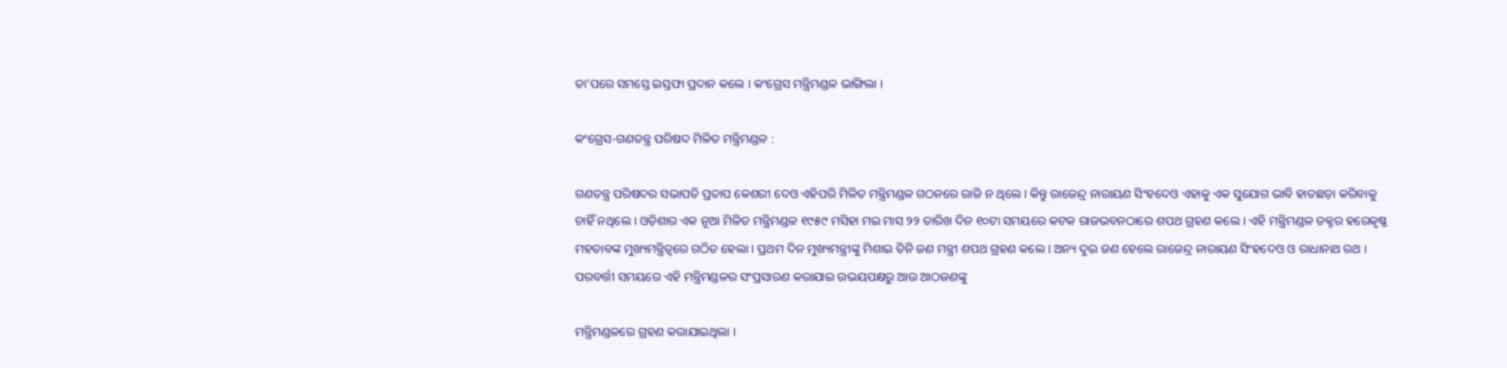ତା'ପରେ ସମସ୍ତେ ଇସ୍ତଫା ପ୍ରଦାନ କଲେ । କଂଗ୍ରେସ ମନ୍ତ୍ରିମଣ୍ଡଳ ଭାଙ୍ଗିଲା ।

କଂଗ୍ରେସ-ଗଣତନ୍ତ୍ର ପରିଷଦ ମିଳିତ ମନ୍ତ୍ରିମଣ୍ଡଳ :

ଗଣତନ୍ତ୍ର ପରିଷଦର ସଭାପତି ପ୍ରତାପ କେଶରୀ ଦେଓ ଏହିପରି ମିଳିତ ମନ୍ତ୍ରିମଣ୍ଡଳ ଗଠନରେ ରାଜି ନ ଥିଲେ । କିନ୍ତୁ ରାଜେନ୍ଦ୍ର ନାରାୟଣ ସିଂହଦେଓ ଏହାକୁ ଏକ ସୁଯୋଗ ଭାବି ହାତଛଡ଼ା କରିବାକୁ ଚାହିଁ ନଥିଲେ । ଓଡ଼ିଶାର ଏକ ନୂଆ ମିଳିତ ମନ୍ତ୍ରିମଣ୍ଡଳ ୧୯୫୯ ମସିହା ମଇ ମାସ ୨୨ ତାରିଖ ଦିନ ୧୦ଟା ସମୟରେ କଟକ ରାଜଭବନଠାରେ ଶପଥ ଗ୍ରହଣ କଲେ । ଏହି ମନ୍ତ୍ରିମଣ୍ଡଳ ଡକ୍ଟର ହରେକୃଷ୍ଣ ମହତାବଙ୍କ ମୁଖ୍ୟମନ୍ତ୍ରିତ୍ୱରେ ଗଠିତ ହେଲା । ପ୍ରଥମ ଦିନ ମୁଖ୍ୟମନ୍ତ୍ରୀଙ୍କୁ ମିଶାଇ ତିନି ଜଣ ମନ୍ତ୍ରୀ ଶପଥ ଗ୍ରହଣ କଲେ । ଅନ୍ୟ ଦୁଇ ଜଣ ହେଲେ ରାଜେନ୍ଦ୍ର ନାରାୟଣ ସିଂହଦେଓ ଓ ରାଧାନାଥ ରଥ । ପରବର୍ତ୍ତୀ ସମୟରେ ଏହି ମନ୍ତ୍ରିମଣ୍ଡଳର ସଂପ୍ରସାରଣ କରାଯାଇ ଉଭୟପକ୍ଷରୁ ଆଉ ଆଠଜଣଙ୍କୁ

ମନ୍ତ୍ରିମଣ୍ଡଳରେ ଗ୍ରହଣ କରାଯାଇଥିଲା ।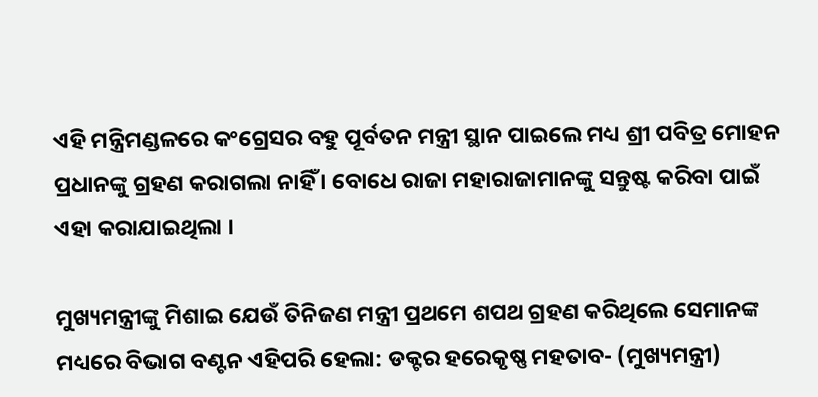ଏହି ମନ୍ତ୍ରିମଣ୍ଡଳରେ କଂଗ୍ରେସର ବହୁ ପୂର୍ବତନ ମନ୍ତ୍ରୀ ସ୍ଥାନ ପାଇଲେ ମଧ୍ୟ ଶ୍ରୀ ପବିତ୍ର ମୋହନ ପ୍ରଧାନଙ୍କୁ ଗ୍ରହଣ କରାଗଲା ନାହିଁ । ବୋଧେ ରାଜା ମହାରାଜାମାନଙ୍କୁ ସନ୍ତୁଷ୍ଟ କରିବା ପାଇଁ ଏହା କରାଯାଇଥିଲା ।

ମୁଖ୍ୟମନ୍ତ୍ରୀଙ୍କୁ ମିଶାଇ ଯେଉଁ ତିନିଜଣ ମନ୍ତ୍ରୀ ପ୍ରଥମେ ଶପଥ ଗ୍ରହଣ କରିଥିଲେ ସେମାନଙ୍କ ମଧ୍ୟରେ ବିଭାଗ ବଣ୍ଟନ ଏହିପରି ହେଲା: ଡକ୍ଟର ହରେକୃଷ୍ଣ ମହତାବ- (ମୁଖ୍ୟମନ୍ତ୍ରୀ)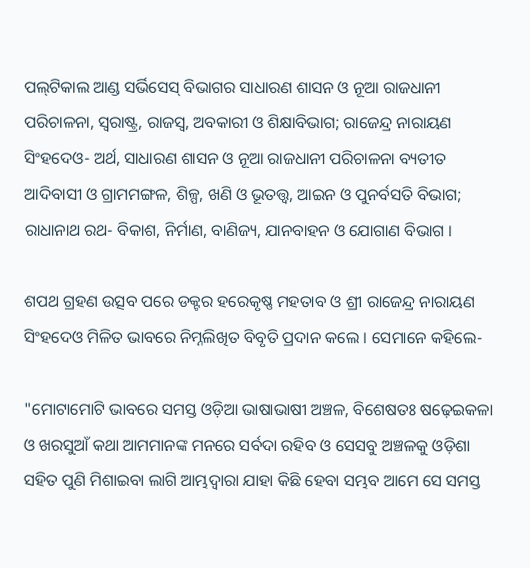ପଲ୍‍ଟିକାଲ ଆଣ୍ଡ ସର୍ଭିସେସ୍‍ ବିଭାଗର ସାଧାରଣ ଶାସନ ଓ ନୂଆ ରାଜଧାନୀ ପରିଚାଳନା, ସ୍ୱରାଷ୍ଟ୍ର, ରାଜସ୍ୱ, ଅବକାରୀ ଓ ଶିକ୍ଷାବିଭାଗ; ରାଜେନ୍ଦ୍ର ନାରାୟଣ ସିଂହଦେଓ- ଅର୍ଥ, ସାଧାରଣ ଶାସନ ଓ ନୂଆ ରାଜଧାନୀ ପରିଚାଳନା ବ୍ୟତୀତ ଆଦିବାସୀ ଓ ଗ୍ରାମମଙ୍ଗଳ, ଶିଳ୍ପ, ଖଣି ଓ ଭୂତତ୍ତ୍ୱ, ଆଇନ ଓ ପୁନର୍ବସତି ବିଭାଗ; ରାଧାନାଥ ରଥ- ବିକାଶ, ନିର୍ମାଣ, ବାଣିଜ୍ୟ, ଯାନବାହନ ଓ ଯୋଗାଣ ବିଭାଗ ।

ଶପଥ ଗ୍ରହଣ ଉତ୍ସବ ପରେ ଡକ୍ଟର ହରେକୃଷ୍ଣ ମହତାବ ଓ ଶ୍ରୀ ରାଜେନ୍ଦ୍ର ନାରାୟଣ ସିଂହଦେଓ ମିଳିତ ଭାବରେ ନିମ୍ନଲିଖିତ ବିବୃତି ପ୍ରଦାନ କଲେ । ସେମାନେ କହିଲେ-

"ମୋଟାମୋଟି ଭାବରେ ସମସ୍ତ ଓଡ଼ିଆ ଭାଷାଭାଷୀ ଅଞ୍ଚଳ, ବିଶେଷତଃ ଷଢ଼େଇକଳା ଓ ଖରସୁଆଁ କଥା ଆମମାନଙ୍କ ମନରେ ସର୍ବଦା ରହିବ ଓ ସେସବୁ ଅଞ୍ଚଳକୁ ଓଡ଼ିଶା ସହିତ ପୁଣି ମିଶାଇବା ଲାଗି ଆମ୍ଭଦ୍ୱାରା ଯାହା କିଛି ହେବା ସମ୍ଭବ ଆମେ ସେ ସମସ୍ତ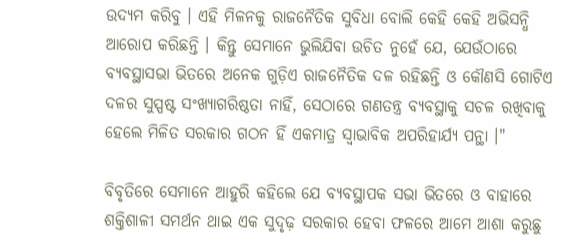ଉଦ୍ୟମ କରିବୁ । ଏହି ମିଳନକୁ ରାଜନୈତିକ ସୁବିଧା ବୋଲି କେହି କେହି ଅଭିସନ୍ଧି ଆରୋପ କରିଛନ୍ତି । କିନ୍ତୁ ସେମାନେ ଭୁଲିଯିବା ଉଚିତ ନୁହେଁ ଯେ, ଯେଉଁଠାରେ ବ୍ୟବସ୍ଥାସଭା ଭିତରେ ଅନେକ ଗୁଡ଼ିଏ ରାଜନୈତିକ ଦଳ ରହିଛନ୍ତି ଓ କୌଣସି ଗୋଟିଏ ଦଳର ସୁସ୍ପଷ୍ଟ ସଂଖ୍ୟାଗରିଷ୍ଠତା ନାହିଁ, ସେଠାରେ ଗଣତନ୍ତ୍ର ବ୍ୟବସ୍ଥାକୁ ସଚଳ ରଖିବାକୁ ହେଲେ ମିଳିତ ସରକାର ଗଠନ ହିଁ ଏକମାତ୍ର ସ୍ୱାଭାବିକ ଅପରିହାର୍ଯ୍ୟ ପନ୍ଥା ।"

ବିବୃତିରେ ସେମାନେ ଆହୁରି କହିଲେ ଯେ ବ୍ୟବସ୍ଥାପକ ସଭା ଭିତରେ ଓ ବାହାରେ ଶକ୍ତିଶାଳୀ ସମର୍ଥନ ଥାଇ ଏକ ସୁଦୃଢ଼ ସରକାର ହେବା ଫଳରେ ଆମେ ଆଶା କରୁଛୁ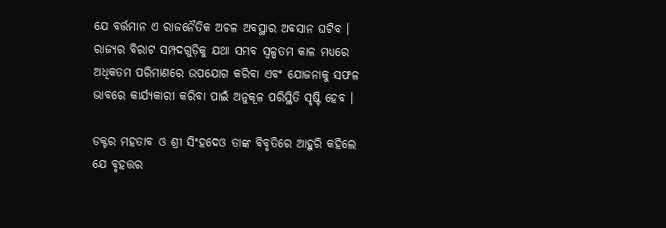ଯେ ବର୍ତ୍ତମାନ ଏ ରାଜନୈତିକ ଅଚଳ ଅବସ୍ଥାର ଅବସାନ ଘଟିବ । ରାଜ୍ୟର ବିରାଟ ସମ୍ପଦଗୁଡ଼ିକୁ ଯଥା ସମ୍ଭବ ସ୍ୱଳ୍ପତମ କାଳ ମଧ୍ୟରେ ଅଧିକତମ ପରିମାଣରେ ଉପଯୋଗ କରିବା ଏବଂ ଯୋଜନାକୁ ସଫଳ ଭାବରେ କାର୍ଯ୍ୟକାରୀ କରିବା ପାଇଁ ଅନୁକୂଳ ପରିସ୍ଥିତି ସୃଷ୍ଟି ହେବ ।

ଡକ୍ଟର ମହତାବ ଓ ଶ୍ରୀ ସିଂହଦେଓ ତାଙ୍କ ବିବୃତିରେ ଆହୁରି କହିଲେ ଯେ ବୃହତ୍ତର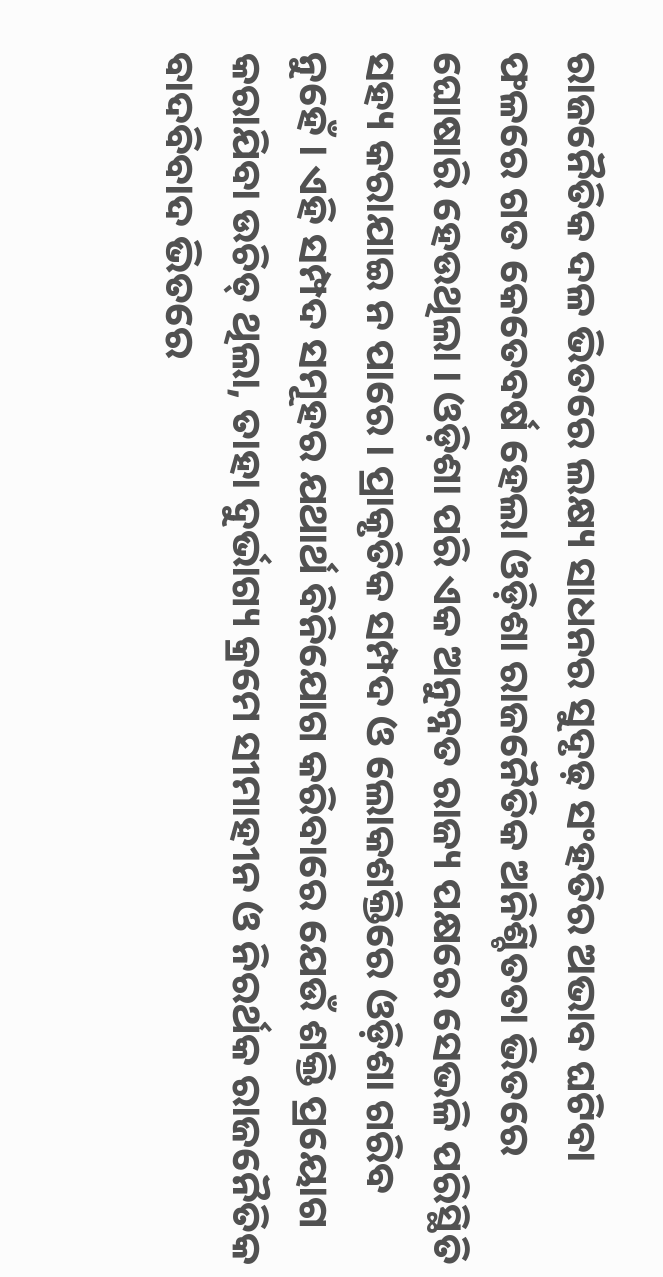ରାଜନୈତିକ ଦଳ ଭିତରେ ଲକ୍ଷ୍ୟ ସାଧନର ସୁଦୃଢ଼ ସଂହତିର ଅଭାବ ଘଟିବା ଫଳରେ ଗତ କେତେବର୍ଷ ହେଲା ଓଡ଼ିଶା ରାଜନୈତିକ ଅନିଶ୍ଚିତତା ଭିତରେ ଘୋଷାରି ହେଉଥିଲା । ଓଡ଼ିଶା ପରି ଏକ ଅନୁନ୍ନତ ରାଜ୍ୟ ପକ୍ଷରେ ସେଭଳି ପରିସ୍ଥିତି ସହ୍ୟ କରାଯାଇ ନ ପାରେ । ପ୍ରାକୃତିକ ସମ୍ପଦ ଓ ଲୋକଶକ୍ତିରେ ଓଡ଼ିଶା ଗରିବ ନୁହେଁ । ଏହି ସମ୍ପଦ ସମୂହର ଯଥାର୍ଥ ବିନିଯୋଗ କରିବାରେ ଯେଉଁ ଶକ୍ତି ପ୍ରୟୋଗ କରାଯିବା ଉଚିତ୍‍ ଥିଲା, ତାହା ଦୁର୍ଭାଗ୍ୟ କ୍ରମେ ସୀମାହୀନ ଓ ନିରର୍ଥକ ରାଜନୈତିକ ବାଦବିବାଦ ଭିତରେ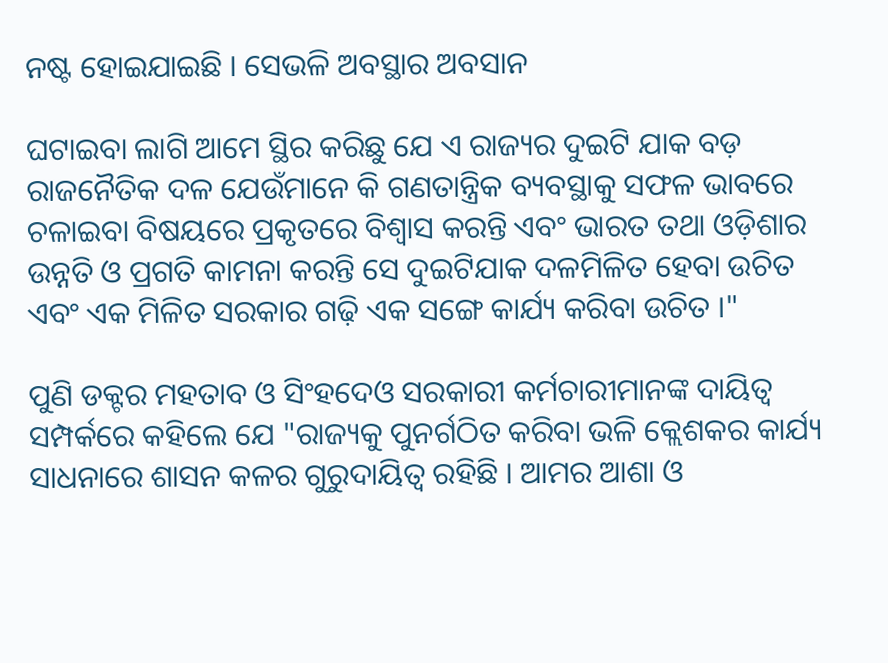ନଷ୍ଟ ହୋଇଯାଇଛି । ସେଭଳି ଅବସ୍ଥାର ଅବସାନ

ଘଟାଇବା ଲାଗି ଆମେ ସ୍ଥିର କରିଛୁ ଯେ ଏ ରାଜ୍ୟର ଦୁଇଟି ଯାକ ବଡ଼ ରାଜନୈତିକ ଦଳ ଯେଉଁମାନେ କି ଗଣତାନ୍ତ୍ରିକ ବ୍ୟବସ୍ଥାକୁ ସଫଳ ଭାବରେ ଚଳାଇବା ବିଷୟରେ ପ୍ରକୃତରେ ବିଶ୍ୱାସ କରନ୍ତି ଏବଂ ଭାରତ ତ‌ଥା ଓଡ଼ିଶାର ଉନ୍ନତି ଓ ପ୍ରଗତି କାମନା କରନ୍ତି ସେ ଦୁଇଟିଯାକ ଦଳମିଳିତ ହେବା ଉଚିତ ଏବଂ ଏକ ମିଳିତ ସରକାର ଗଢ଼ି ଏକ ସଙ୍ଗେ କାର୍ଯ୍ୟ କରିବା ଉଚିତ ।"

ପୁଣି ଡକ୍ଟର ମହତାବ ଓ ସିଂହଦେଓ ସରକାରୀ କର୍ମଚାରୀମାନଙ୍କ ଦାୟିତ୍ୱ ସମ୍ପର୍କରେ କହିଲେ ଯେ "ରାଜ୍ୟକୁ ପୁନର୍ଗଠିତ କରିବା ଭଳି କ୍ଲେଶକର କାର୍ଯ୍ୟ ସାଧନାରେ ଶାସନ କଳର ଗୁରୁଦାୟିତ୍ୱ ରହିଛି । ଆମର ଆଶା ଓ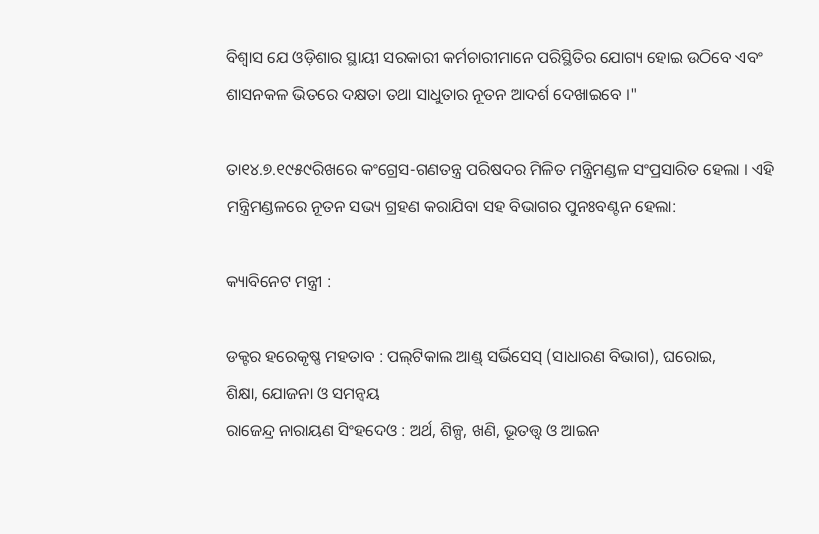ବିଶ୍ୱାସ ଯେ ଓଡ଼ିଶାର ସ୍ଥାୟୀ ସରକାରୀ କର୍ମଚାରୀମାନେ ପରିସ୍ଥିତିର ଯୋଗ୍ୟ ହୋଇ ଉଠିବେ ଏବଂ ଶାସନକଳ ଭିତରେ ଦକ୍ଷତା ତ‌ଥା ସାଧୁତାର ନୂତନ ଆଦର୍ଶ ଦେଖାଇବେ ।"

ତା୧୪.୭.୧୯୫୯ରିଖରେ କଂଗ୍ରେସ-ଗଣତନ୍ତ୍ର ପରିଷଦର ମିଳିତ ମନ୍ତ୍ରିମଣ୍ଡଳ ସଂପ୍ରସାରିତ ହେଲା । ଏହି ମନ୍ତ୍ରିମଣ୍ଡଳରେ ନୂତନ ସଭ୍ୟ ଗ୍ରହଣ କରାଯିବା ସହ ବିଭାଗର ପୁନଃବଣ୍ଟନ ହେଲା:

କ୍ୟାବିନେଟ ମନ୍ତ୍ରୀ :

ଡକ୍ଟର ହରେକୃଷ୍ଣ ମହତାବ : ପଲ୍‍ଟିକାଲ ଆଣ୍ଡ୍‍ ସର୍ଭିସେସ୍‍ (ସାଧାରଣ ବିଭାଗ), ଘରୋଇ,
ଶିକ୍ଷା, ଯୋଜନା ଓ ସମନ୍ୱୟ
ରାଜେନ୍ଦ୍ର ନାରାୟଣ ସିଂହଦେଓ : ଅର୍ଥ, ଶିଳ୍ପ, ଖଣି, ଭୂତତ୍ତ୍ୱ ଓ ଆଇନ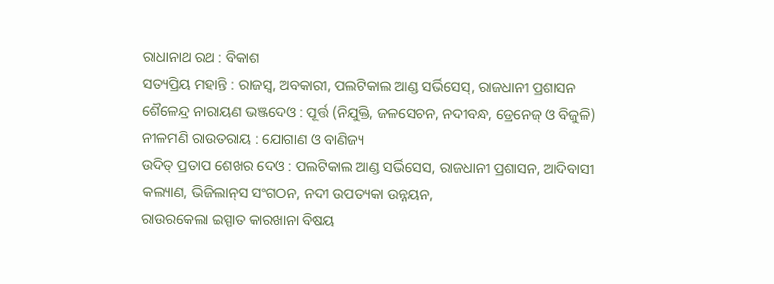ରାଧାନାଥ ରଥ : ବିକାଶ
ସତ୍ୟପ୍ରିୟ ମହାନ୍ତି : ରାଜସ୍ୱ, ଅବକାରୀ, ପଲଟିକାଲ ଆଣ୍ଡ ସର୍ଭିସେସ୍‍, ରାଜଧାନୀ ପ୍ରଶାସନ
ଶୈଳେନ୍ଦ୍ର ନାରାୟଣ ଭଞ୍ଜଦେଓ : ପୂର୍ତ୍ତ (ନିଯୁକ୍ତି, ଜଳସେଚନ, ନଦୀବନ୍ଧ, ଡ୍ରେନେଜ୍‍ ଓ ବିଜୁଳି)
ନୀଳମଣି ରାଉତରାୟ : ଯୋଗାଣ ଓ ବାଣିଜ୍ୟ
ଉଦିତ୍‍ ପ୍ରତାପ ଶେଖର ଦେଓ : ପଲଟିକାଲ ଆଣ୍ଡ ସର୍ଭିସେସ, ରାଜଧାନୀ ପ୍ରଶାସନ, ଆଦିବାସୀ
କଲ୍ୟାଣ, ଭିଜିଲାନ୍‍ସ ସଂଗଠନ, ନଦୀ ଉପତ୍ୟକା ଉନ୍ନୟନ,
ରାଉରକେଲା ଇସ୍ପାତ କାରଖାନା ବିଷୟ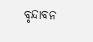ବୃନ୍ଦାବନ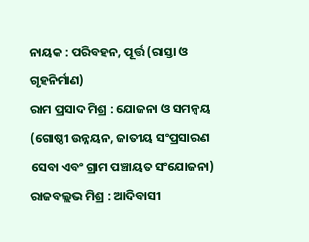ନାୟକ : ପରିବହନ, ପୂର୍ତ୍ତ (ରାସ୍ତା ଓ ଗୃହନିର୍ମାଣ)
ରାମ ପ୍ରସାଦ ମିଶ୍ର : ଯୋଜନା ଓ ସମନ୍ୱୟ (ଗୋଷ୍ଠୀ ଉନ୍ନୟନ, ଜାତୀୟ ସଂପ୍ରସାରଣ
ସେବା ଏବଂ ଗ୍ରାମ ପଞ୍ଚାୟତ ସଂଯୋଜନା)
ରାଜବଲ୍ଲଭ ମିଶ୍ର : ଆଦିବାସୀ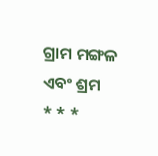ଗ୍ରାମ ମଙ୍ଗଳ ଏବଂ ଶ୍ରମ
* * *